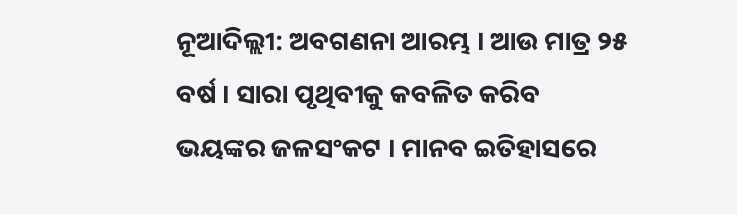ନୂଆଦିଲ୍ଲୀ: ଅବଗଣନା ଆରମ୍ଭ । ଆଉ ମାତ୍ର ୨୫ ବର୍ଷ । ସାରା ପୃଥିବୀକୁ କବଳିତ କରିବ ଭୟଙ୍କର ଜଳସଂକଟ । ମାନବ ଇତିହାସରେ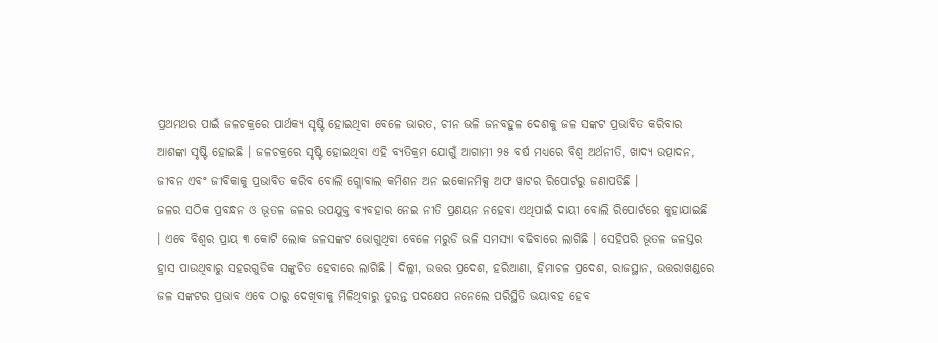ପ୍ରଥମଥର ପାଇଁ ଜଳଚକ୍ରରେ ପାର୍ଥକ୍ୟ ସୃଷ୍ଟି ହୋଇଥିବା ବେଳେ ଭାରତ, ଚୀନ ଭଳି ଜନବହୁଳ ଦେଶକୁ ଜଳ ସଙ୍କଟ ପ୍ରଭାବିତ କରିବାର ଆଶଙ୍କା ସୃଷ୍ଟି ହୋଇଛି । ଜଳଚକ୍ରରେ ସୃଷ୍ଟି ହୋଇଥିବା ଏହି ବ୍ୟତିକ୍ରମ ଯୋଗୁଁ ଆଗାମୀ ୨୫ ବର୍ଷ ମଧ୍ୟରେ ବିଶ୍ୱ ଅର୍ଥନୀତି, ଖାଦ୍ୟ ଉତ୍ପାଦନ, ଜୀବନ ଏବଂ ଜୀବିକାକୁ ପ୍ରଭାବିତ କରିବ ବୋଲି ଗ୍ଲୋବାଲ କମିଶନ ଅନ ଇକୋନମିକ୍ସ ଅଫ ୱାଟର ରିପୋର୍ଟରୁ ଜଣାପଡିଛି ।
ଜଳର ସଠିକ ପ୍ରବନ୍ଧନ ଓ ଭୂତଳ ଜଳର ଉପଯୁକ୍ତ ବ୍ୟବହାର ନେଇ ନୀତି ପ୍ରଣୟନ ନହେବା ଏଥିପାଇଁ ଦାୟୀ ବୋଲି ରିପୋର୍ଟରେ କୁହାଯାଇଛି । ଏବେ ବିଶ୍ୱର ପ୍ରାୟ ୩ କୋଟି ଲୋକ ଜଳସଙ୍କଟ ଭୋଗୁଥିବା ବେଳେ ମରୁଡି ଭଳି ସମସ୍ୟା ବଢିବାରେ ଲାଗିଛି । ସେହିପରି ଭୂତଳ ଜଳସ୍ତର ହ୍ରାସ ପାଉଥିବାରୁ ସହରଗୁଡିକ ସଙ୍କୁଚିତ ହେବାରେ ଲାଗିଛି । ଦିଲ୍ଲୀ, ଉତ୍ତର ପ୍ରଦେଶ, ହରିଆଣା, ହିମାଚଳ ପ୍ରଦେଶ, ରାଜସ୍ଥାନ, ଉତ୍ତରାଖଣ୍ଡରେ ଜଳ ସଙ୍କଟର ପ୍ରଭାବ ଏବେ ଠାରୁ ଦେଖିବାକୁ ମିଳିଥିବାରୁ ତୁରନ୍ତ ପଦକ୍ଷେପ ନନେଲେ ପରିସ୍ଥିତି ଭୟାବହ ହେବ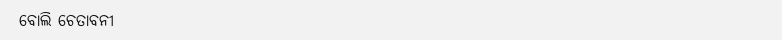ବୋଲି ଚେତାବନୀ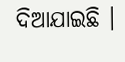ଦିଆଯାଇଛି ।